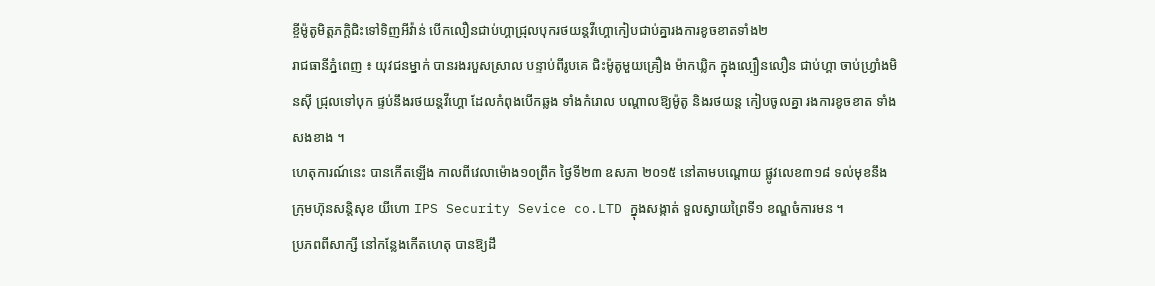ខ្ចីម៉ូតូមិត្តភក្តិជិះទៅទិញអីវ៉ាន់ បើកលឿនជាប់ហ្គាជ្រុលបុករថយន្តវីហ្គោកៀបជាប់គ្នារងការខូចខាតទាំង២
រាជធានីភ្នំពេញ ៖ យុវជនម្នាក់ បានរងរបួសស្រាល បន្ទាប់ពីរូបគេ ជិះម៉ូតូមួយគ្រឿង ម៉ាកឃ្លិក ក្នុងល្បឿនលឿន ជាប់ហ្គា ចាប់ហ្វ្រាំងមិនស៊ី ជ្រុលទៅបុក ផ្ទប់នឹងរថយន្តវីហ្គោ ដែលកំពុងបើកឆ្លង ទាំងកំរោល បណ្តាលឱ្យម៉ូតូ និងរថយន្ត កៀបចូលគ្នា រងការខូចខាត ទាំងសងខាង ។
ហេតុការណ៍នេះ បានកើតឡើង កាលពីវេលាម៉ោង១០ព្រឹក ថ្ងៃទី២៣ ឧសភា ២០១៥ នៅតាមបណ្តោយ ផ្លូវលេខ៣១៨ ទល់មុខនឹង ក្រុមហ៊ុនសន្តិសុខ យីហោ IPS Security Sevice co.LTD ក្នុងសង្កាត់ ទួលស្វាយព្រៃទី១ ខណ្ឌចំការមន ។
ប្រភពពីសាក្សី នៅកន្លែងកើតហេតុ បានឱ្យដឹ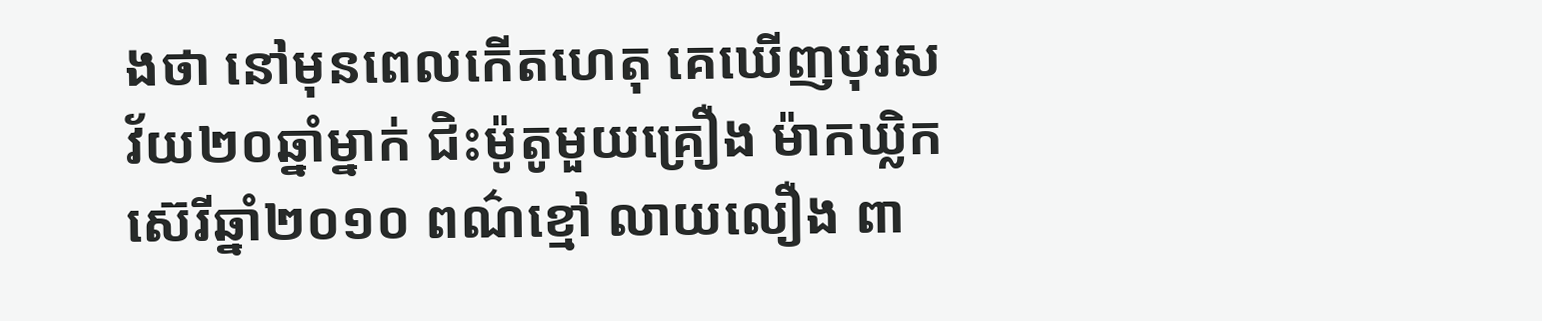ងថា នៅមុនពេលកើតហេតុ គេឃើញបុរស វ័យ២០ឆ្នាំម្នាក់ ជិះម៉ូតូមួយគ្រឿង ម៉ាកឃ្លិក ស៊េរីឆ្នាំ២០១០ ពណ៌ខ្មៅ លាយលឿង ពា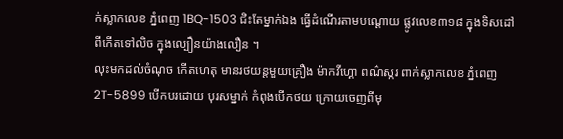ក់ស្លាកលេខ ភ្នំពេញ 1BQ-1503 ជិះតែម្នាក់ឯង ធ្វើដំណើរតាមបណ្តោយ ផ្លូវលេខ៣១៨ ក្នុងទិសដៅ ពីកើតទៅលិច ក្នុងល្បឿនយ៉ាងលឿន ។
លុះមកដល់ចំណុច កើតហេតុ មានរថយន្តមួយគ្រឿង ម៉ាកវីហ្គោ ពណ៌ស្ករ ពាក់ស្លាកលេខ ភ្នំពេញ 2T-5899 បើកបរដោយ បុរសម្នាក់ កំពុងបើកថយ ក្រោយចេញពីមុ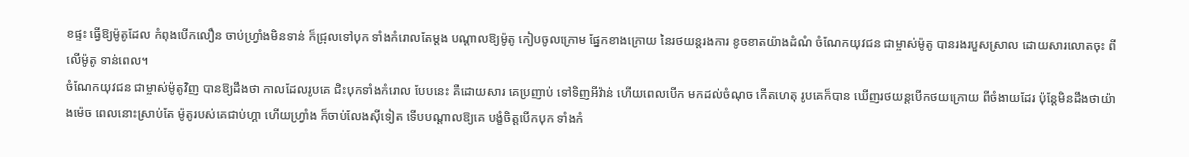ខផ្ទះ ធ្វើឱ្យម៉ូតូដែល កំពុងបើកលឿន ចាប់ហ្វ្រាំងមិនទាន់ ក៏ជ្រុលទៅបុក ទាំងកំរោលតែម្តង បណ្តាលឱ្យម៉ូតូ កៀបចូលក្រោម ផ្នែកខាងក្រោយ នៃរថយន្តរងការ ខូចខាតយ៉ាងដំណំ ចំណែកយុវជន ជាម្ចាស់ម៉ូតូ បានរងរបួសស្រាល ដោយសារលោតចុះ ពីលើម៉ូតូ ទាន់ពេល។
ចំណែកយុវជន ជាម្ចាស់ម៉ូតូវិញ បានឱ្យដឹងថា កាលដែលរូបគេ ជិះបុកទាំងកំរោល បែបនេះ គឺដោយសារ គេប្រញាប់ ទៅទិញអីវ៉ាន់ ហើយពេលបើក មកដល់ចំណុច កើតហេតុ រូបគេក៏បាន ឃើញរថយន្តបើកថយក្រោយ ពីចំងាយដែរ ប៉ុន្តែមិនដឹងថាយ៉ាងម៉េច ពេលនោះស្រាប់តែ ម៉ូតូរបស់គេជាប់ហ្គា ហើយហ្វ្រាំង ក៏ចាប់លែងស៊ីទៀត ទើបបណ្តាលឱ្យគេ បង្ខំចិត្តបើកបុក ទាំងកំ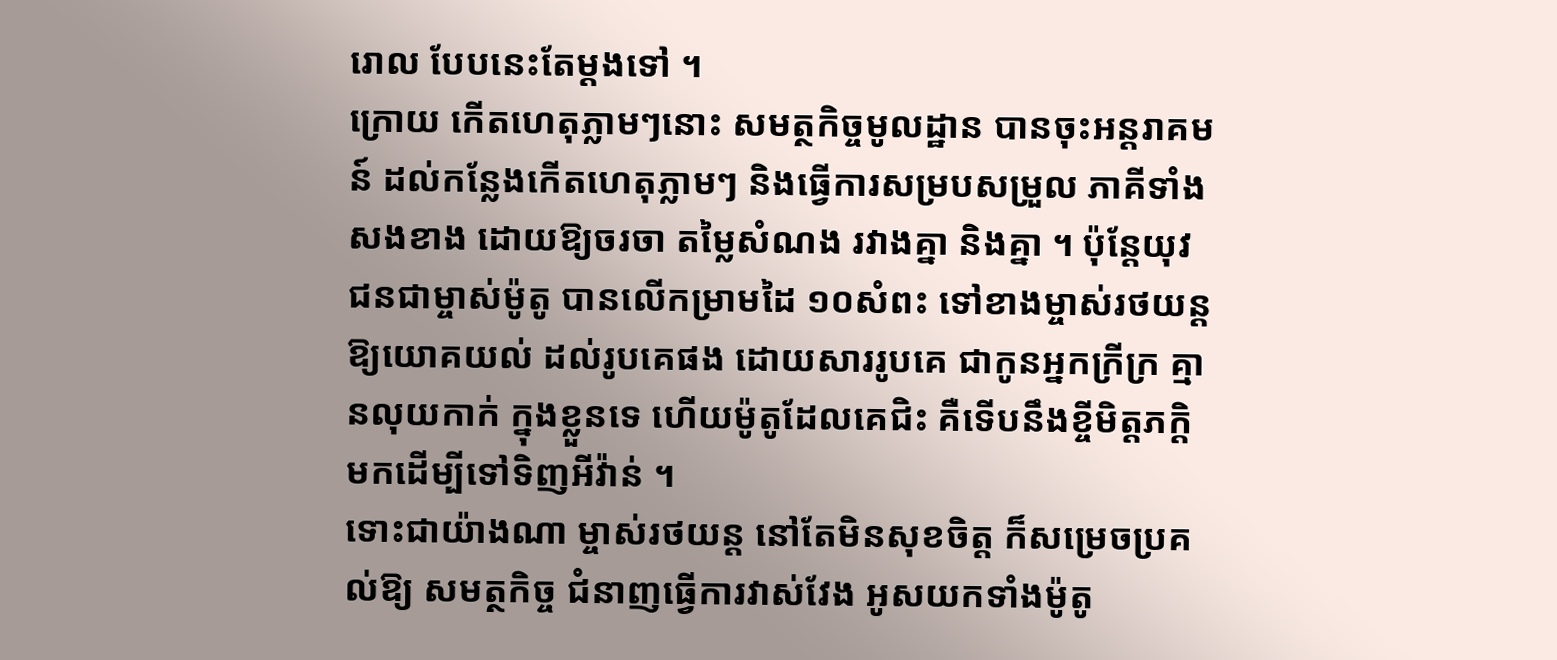រោល បែបនេះតែម្តងទៅ ។
ក្រោយ កើតហេតុភ្លាមៗនោះ សមត្ថកិច្ចមូលដ្ឋាន បានចុះអន្តរាគមន៍ ដល់កន្លែងកើតហេតុភ្លាមៗ និងធ្វើការសម្របសម្រួល ភាគីទាំងសងខាង ដោយឱ្យចរចា តម្លៃសំណង រវាងគ្នា និងគ្នា ។ ប៉ុន្តែយុវជនជាម្ចាស់ម៉ូតូ បានលើកម្រាមដៃ ១០សំពះ ទៅខាងម្ចាស់រថយន្ត ឱ្យយោគយល់ ដល់រូបគេផង ដោយសាររូបគេ ជាកូនអ្នកក្រីក្រ គ្មានលុយកាក់ ក្នុងខ្លួនទេ ហើយម៉ូតូដែលគេជិះ គឺទើបនឹងខ្ចីមិត្តភក្តិ មកដើម្បីទៅទិញអីវ៉ាន់ ។
ទោះជាយ៉ាងណា ម្ចាស់រថយន្ត នៅតែមិនសុខចិត្ត ក៏សម្រេចប្រគល់ឱ្យ សមត្ថកិច្ច ជំនាញធ្វើការវាស់វែង អូសយកទាំងម៉ូតូ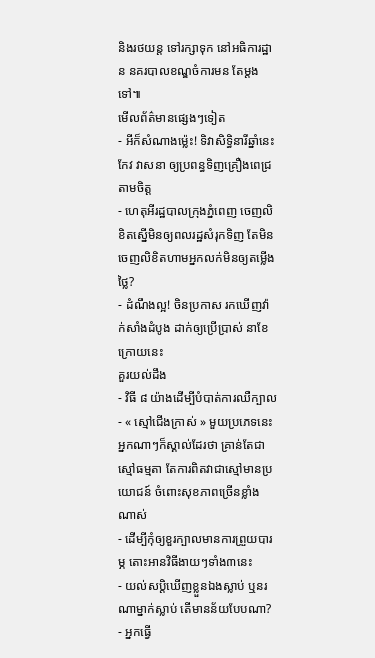និងរថយន្ត ទៅរក្សាទុក នៅអធិការដ្ឋាន នគរបាលខណ្ឌចំការមន តែម្តងទៅ៕
មើលព័ត៌មានផ្សេងៗទៀត
- អីក៏សំណាងម្ល៉េះ! ទិវាសិទ្ធិនារីឆ្នាំនេះ កែវ វាសនា ឲ្យប្រពន្ធទិញគ្រឿងពេជ្រតាមចិត្ត
- ហេតុអីរដ្ឋបាលក្រុងភ្នំពេញ ចេញលិខិតស្នើមិនឲ្យពលរដ្ឋសំរុកទិញ តែមិនចេញលិខិតហាមអ្នកលក់មិនឲ្យតម្លើងថ្លៃ?
- ដំណឹងល្អ! ចិនប្រកាស រកឃើញវ៉ាក់សាំងដំបូង ដាក់ឲ្យប្រើប្រាស់ នាខែក្រោយនេះ
គួរយល់ដឹង
- វិធី ៨ យ៉ាងដើម្បីបំបាត់ការឈឺក្បាល
- « ស្មៅជើងក្រាស់ » មួយប្រភេទនេះអ្នកណាៗក៏ស្គាល់ដែរថា គ្រាន់តែជាស្មៅធម្មតា តែការពិតវាជាស្មៅមានប្រយោជន៍ ចំពោះសុខភាពច្រើនខ្លាំងណាស់
- ដើម្បីកុំឲ្យខួរក្បាលមានការព្រួយបារម្ភ តោះអានវិធីងាយៗទាំង៣នេះ
- យល់សប្តិឃើញខ្លួនឯងស្លាប់ ឬនរណាម្នាក់ស្លាប់ តើមានន័យបែបណា?
- អ្នកធ្វើ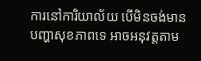ការនៅការិយាល័យ បើមិនចង់មានបញ្ហាសុខភាពទេ អាចអនុវត្តតាម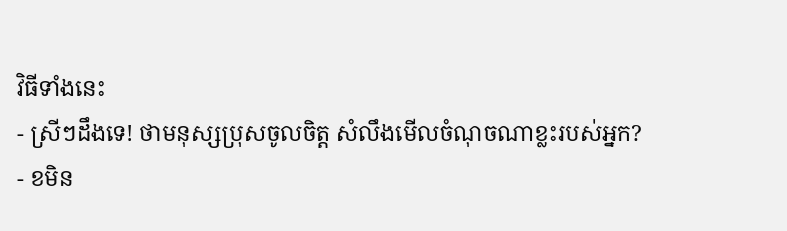វិធីទាំងនេះ
- ស្រីៗដឹងទេ! ថាមនុស្សប្រុសចូលចិត្ត សំលឹងមើលចំណុចណាខ្លះរបស់អ្នក?
- ខមិន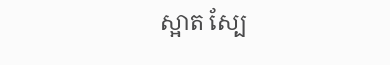ស្អាត ស្បែ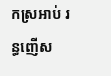កស្រអាប់ រន្ធញើស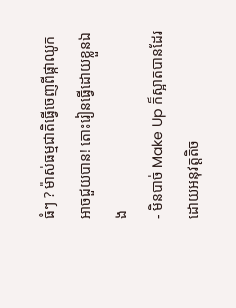ធំៗ ? ម៉ាស់ធម្មជាតិធ្វើចេញពីផ្កាឈូកអាចជួយបាន! តោះរៀនធ្វើដោយខ្លួនឯង
- មិនបាច់ Make Up ក៏ស្អាតបានដែរ ដោយអនុវត្តតិច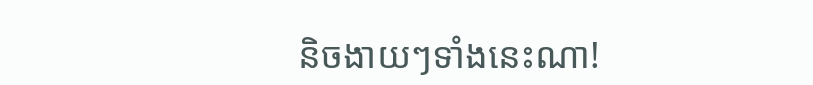និចងាយៗទាំងនេះណា!